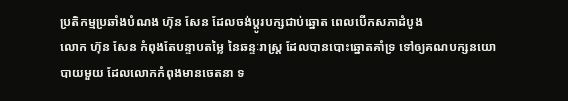ប្រតិកម្មប្រឆាំងបំណង ហ៊ុន សែន ដែលចង់ប្តូរបក្សជាប់ឆ្នោត ពេលបើកសភាដំបូង
លោក ហ៊ុន សែន កំពុងតែបន្ទាបតម្លៃ នៃឆន្ទៈរាស្រ្ត ដែលបានបោះឆ្នោតគាំទ្រ ទៅឲ្យគណបក្សនយោបាយមួយ ដែលលោកកំពុងមានចេតនា ទ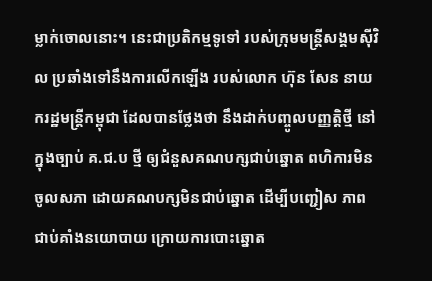ម្លាក់ចោលនោះ។ នេះជាប្រតិកម្មទូទៅ របស់ក្រុមមន្ត្រីសង្គមស៊ីវិល ប្រឆាំងទៅនឹងការលើកឡើង របស់លោក ហ៊ុន សែន នាយករដ្ឋមន្រ្តីកម្ពុជា ដែលបានថ្លែងថា នឹងដាក់បញ្ចូលបញ្ញត្តិថ្មី នៅក្នុងច្បាប់ គ.ជ.ប ថ្មី ឲ្យជំនួសគណបក្សជាប់ឆ្នោត ពហិការមិនចូលសភា ដោយគណបក្សមិនជាប់ឆ្នោត ដើម្បីបញ្ជៀស ភាពជាប់គាំងនយោបាយ ក្រោយការបោះឆ្នោត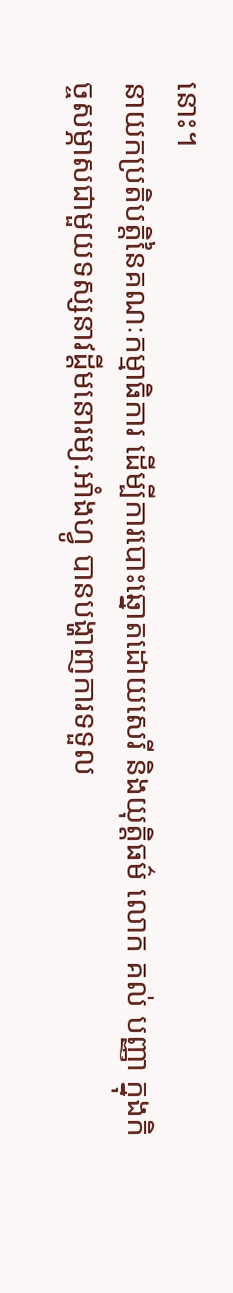នោះ។
នាយកប្រតិបត្តិនៃគណៈកម្មាធិការ ដើម្បីការបោះឆ្នោតដោយសេរី និងយុត្តិធម៌ លោក គល់ បញ្ញា ក្នុងកិច្ចសម្ភាសជាមួយទស្សនាវដ្តីមនោរម្យ.អាំងហ្វូ បានបង្ហាញការទទួល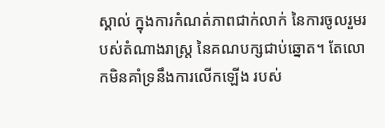ស្គាល់ ក្នុងការកំណត់ភាពជាក់លាក់ នៃការចូលរួមរបស់តំណាងរាស្រ្ត នៃគណបក្សជាប់ឆ្នោត។ តែលោកមិនគាំទ្រនឹងការលើកឡើង របស់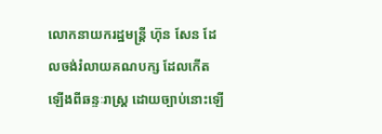លោកនាយករដ្ឋមន្រ្តី ហ៊ុន សែន ដែលចង់រំលាយគណបក្ស ដែលកើតឡើងពីឆន្ទៈរាស្រ្ត ដោយច្បាប់នោះឡើ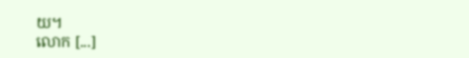យ។
លោក [...]